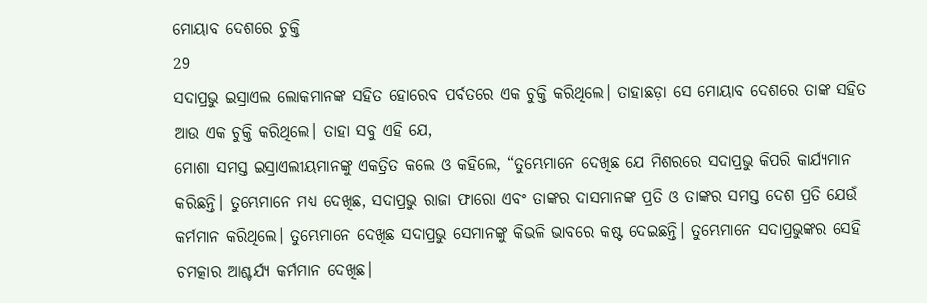ମୋୟାବ ଦେଶରେ ଚୁକ୍ତି
29
ସଦାପ୍ରଭୁ ଇସ୍ରାଏଲ ଲୋକମାନଙ୍କ ସହିତ ହୋରେବ ପର୍ବତରେ ଏକ ଚୁକ୍ତି କରିଥିଲେ। ତାହାଛଡ଼ା ସେ ମୋୟାବ ଦେଶରେ ତାଙ୍କ ସହିତ ଆଉ ଏକ ଚୁକ୍ତି କରିଥିଲେ। ତାହା ସବୁ ଏହି ଯେ,
ମୋଶା ସମସ୍ତ ଇସ୍ରାଏଲୀୟମାନଙ୍କୁ ଏକତ୍ରିତ କଲେ ଓ କହିଲେ, “ତୁମ୍ଭେମାନେ ଦେଖିଛ ଯେ ମିଶରରେ ସଦାପ୍ରଭୁ କିପରି କାର୍ଯ୍ୟମାନ କରିଛନ୍ତି। ତୁମ୍ଭେମାନେ ମଧ୍ୟ ଦେଖିଛ, ସଦାପ୍ରଭୁ ରାଜା ଫାରୋ ଏବଂ ତାଙ୍କର ଦାସମାନଙ୍କ ପ୍ରତି ଓ ତାଙ୍କର ସମସ୍ତ ଦେଶ ପ୍ରତି ଯେଉଁ କର୍ମମାନ କରିଥିଲେ। ତୁମ୍ଭେମାନେ ଦେଖିଛ ସଦାପ୍ରଭୁ ସେମାନଙ୍କୁ କିଭଳି ଭାବରେ କଷ୍ଟ ଦେଇଛନ୍ତି। ତୁମ୍ଭେମାନେ ସଦାପ୍ରଭୁଙ୍କର ସେହି ଚମତ୍କାର ଆଶ୍ଚର୍ଯ୍ୟ କର୍ମମାନ ଦେଖିଛ।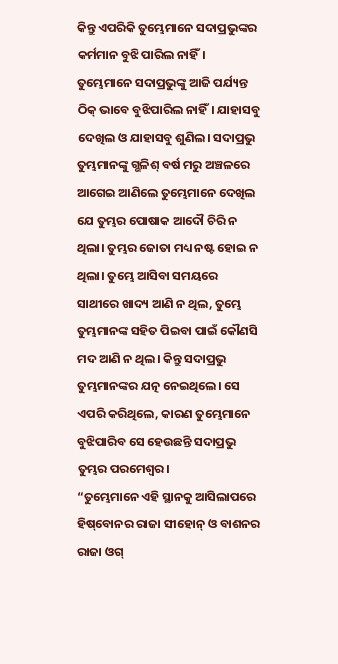କିନ୍ତୁ ଏପରିକି ତୁମ୍ଭେମାନେ ସଦାପ୍ରଭୁଙ୍କର କର୍ମମାନ ବୁଝି ପାରିଲ ନାହିଁ। ତୁମ୍ଭେମାନେ ସଦାପ୍ରଭୁଙ୍କୁ ଆଜି ପର୍ଯ୍ୟନ୍ତ ଠିକ୍ ଭାବେ ବୁଝିପାରିଲ ନାହିଁ। ଯାହାସବୁ ଦେଖିଲ ଓ ଯାହାସବୁ ଶୁଣିଲ। ସଦାପ୍ରଭୁ ତୁମ୍ଭମାନଙ୍କୁ ଗ୍ଭଳିଶ୍ ବର୍ଷ ମରୁ ଅଞ୍ଚଳରେ ଆଗେଇ ଆଣିଲେ ତୁମ୍ଭେମାନେ ଦେଖିଲ ଯେ ତୁମ୍ଭର ପୋଷାକ ଆଦୌ ଚିରି ନ ଥିଲା। ତୁମ୍ଭର ଜୋତା ମଧ୍ୟ ନଷ୍ଟ ହୋଇ ନ ଥିଲା। ତୁମ୍ଭେ ଆସିବା ସମୟରେ ସାଥୀରେ ଖାଦ୍ୟ ଆଣି ନ ଥିଲ, ତୁମ୍ଭେ ତୁମ୍ଭମାନଙ୍କ ସହିତ ପିଇବା ପାଇଁ କୌଣସି ମଦ ଆଣି ନ ଥିଲ। କିନ୍ତୁ ସଦାପ୍ରଭୁ ତୁମ୍ଭମାନଙ୍କର ଯତ୍ନ ନେଇଥିଲେ। ସେ ଏପରି କରିଥିଲେ, କାରଣ ତୁମ୍ଭେମାନେ ବୁଝିପାରିବ ସେ ହେଉଛନ୍ତି ସଦାପ୍ରଭୁ ତୁମ୍ଭର ପରମେଶ୍ୱର।
“ତୁମ୍ଭେମାନେ ଏହି ସ୍ଥାନକୁ ଆସିଲାପରେ ହି‌ଷ୍‌ବୋନର ରାଜା ସୀହୋନ୍ ଓ ବାଶନର ରାଜା ଓଗ୍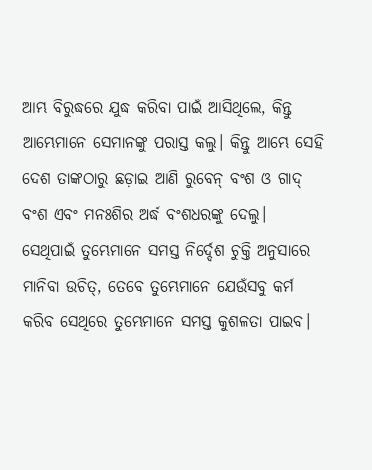ଆମ୍ଭ ବିରୁଦ୍ଧରେ ଯୁଦ୍ଧ କରିବା ପାଇଁ ଆସିଥିଲେ, କିନ୍ତୁ ଆମ୍ଭେମାନେ ସେମାନଙ୍କୁ ପରାସ୍ତ କଲୁ। କିନ୍ତୁ ଆମ୍ଭେ ସେହି ଦେଶ ତାଙ୍କଠାରୁ ଛଡ଼ାଇ ଆଣି ରୁବେନ୍ ବଂଶ ଓ ଗାଦ୍ ବଂଶ ଏବଂ ମନଃଶିର ଅର୍ଦ୍ଧ ବଂଶଧରଙ୍କୁ ଦେଲୁ। ସେଥିପାଇଁ ତୁମ୍ଭେମାନେ ସମସ୍ତ ନିର୍ଦ୍ଦେଶ ଚୁକ୍ତି ଅନୁସାରେ ମାନିବା ଉଚିତ୍, ତେବେ ତୁମ୍ଭେମାନେ ଯେଉଁସବୁ କର୍ମ କରିବ ସେଥିରେ ତୁମ୍ଭେମାନେ ସମସ୍ତ କୁଶଳତା ପାଇବ।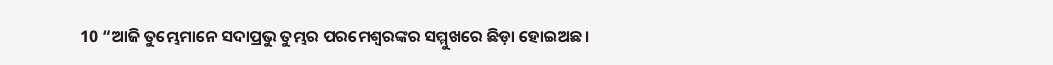10 “ଆଜି ତୁମ୍ଭେମାନେ ସଦାପ୍ରଭୁ ତୁମ୍ଭର ପରମେଶ୍ୱରଙ୍କର ସମ୍ମୁଖରେ ଛିଡ଼ା ହୋଇଅଛ।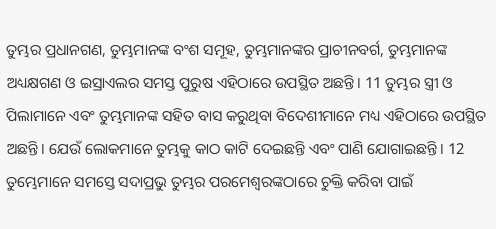ତୁମ୍ଭର ପ୍ରଧାନଗଣ, ତୁମ୍ଭମାନଙ୍କ ବଂଶ ସମୂହ, ତୁମ୍ଭମାନଙ୍କର ପ୍ରାଚୀନବର୍ଗ, ତୁମ୍ଭମାନଙ୍କ ଅଧ୍ୟକ୍ଷଗଣ ଓ ଇସ୍ରାଏଲର ସମସ୍ତ ପୁରୁଷ ଏହିଠାରେ ଉପସ୍ଥିତ ଅଛନ୍ତି। 11 ତୁମ୍ଭର ସ୍ତ୍ରୀ ଓ ପିଲାମାନେ ଏବଂ ତୁମ୍ଭମାନଙ୍କ ସହିତ ବାସ କରୁଥିବା ବିଦେଶୀମାନେ ମଧ୍ୟ ଏହିଠାରେ ଉପସ୍ଥିତ ଅଛନ୍ତି। ଯେଉଁ ଲୋକମାନେ ତୁମ୍ଭକୁ କାଠ କାଟି ଦେଇଛନ୍ତି ଏବଂ ପାଣି ଯୋଗାଇଛନ୍ତି। 12 ତୁମ୍ଭେମାନେ ସମସ୍ତେ ସଦାପ୍ରଭୁ ତୁମ୍ଭର ପରମେଶ୍ୱରଙ୍କଠାରେ ଚୁକ୍ତି କରିବା ପାଇଁ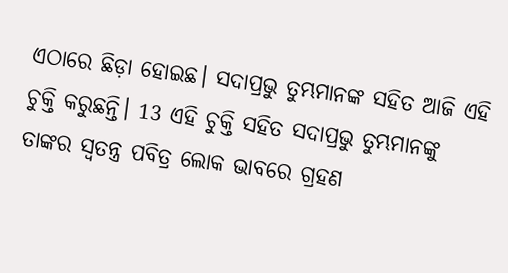ଏଠାରେ ଛିଡ଼ା ହୋଇଛ। ସଦାପ୍ରଭୁ ତୁମ୍ଭମାନଙ୍କ ସହିତ ଆଜି ଏହି ଚୁକ୍ତି କରୁଛନ୍ତି। 13 ଏହି ଚୁକ୍ତି ସହିତ ସଦାପ୍ରଭୁ ତୁମ୍ଭମାନଙ୍କୁ ତାଙ୍କର ସ୍ୱତନ୍ତ୍ର ପବିତ୍ର ଲୋକ ଭାବରେ ଗ୍ରହଣ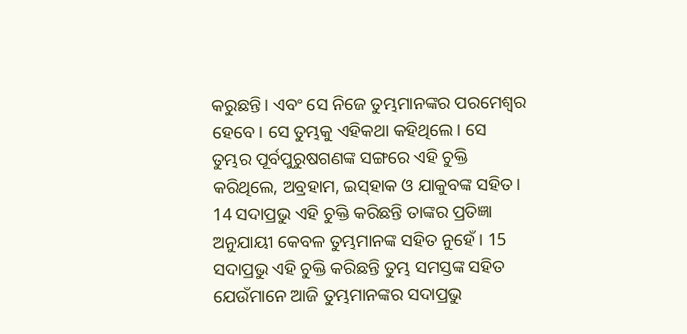କରୁଛନ୍ତି। ଏବଂ ସେ ନିଜେ ତୁମ୍ଭମାନଙ୍କର ପରମେଶ୍ୱର ହେବେ। ସେ ତୁମ୍ଭକୁ ଏହିକଥା କହିଥିଲେ। ସେ ତୁମ୍ଭର ପୂର୍ବପୁରୁଷଗଣଙ୍କ ସଙ୍ଗରେ ଏହି ଚୁକ୍ତି କରିଥିଲେ, ଅବ୍ରହାମ, ଇ‌ସ୍‌ହାକ ଓ ଯାକୁବଙ୍କ ସହିତ। 14 ସଦାପ୍ରଭୁ ଏହି ଚୁକ୍ତି କରିଛନ୍ତି ତାଙ୍କର ପ୍ରତିଜ୍ଞା ଅନୁଯାୟୀ କେବଳ ତୁମ୍ଭମାନଙ୍କ ସହିତ ନୁହେଁ। 15 ସଦାପ୍ରଭୁ ଏହି ଚୁକ୍ତି କରିଛନ୍ତି ତୁମ୍ଭ ସମସ୍ତଙ୍କ ସହିତ ଯେଉଁମାନେ ଆଜି ତୁମ୍ଭମାନଙ୍କର ସଦାପ୍ରଭୁ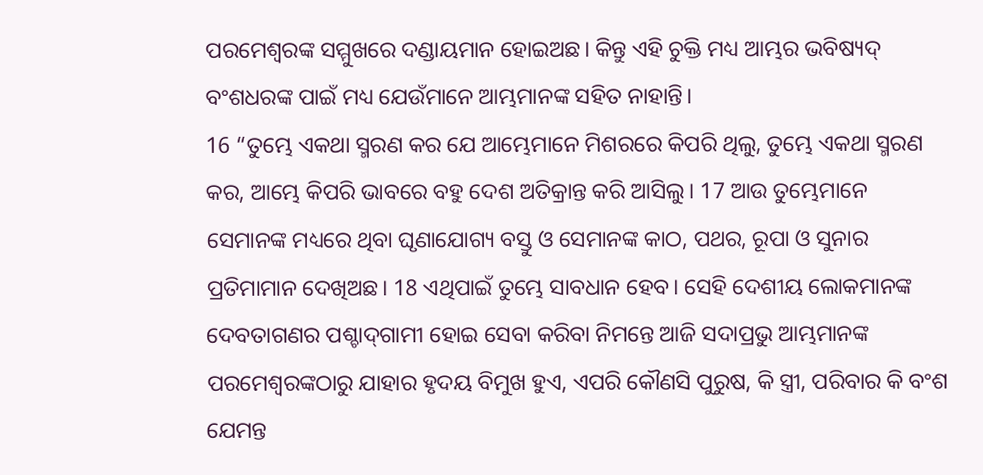ପରମେଶ୍ୱରଙ୍କ ସମ୍ମୁଖରେ ଦଣ୍ଡାୟମାନ ହୋଇଅଛ। କିନ୍ତୁ ଏହି ଚୁକ୍ତି ମଧ୍ୟ ଆମ୍ଭର ଭବିଷ୍ୟଦ୍ ବଂଶଧରଙ୍କ ପାଇଁ ମଧ୍ୟ ଯେଉଁମାନେ ଆମ୍ଭମାନଙ୍କ ସହିତ ନାହାନ୍ତି।
16 “ତୁମ୍ଭେ ଏକଥା ସ୍ମରଣ କର ଯେ ଆମ୍ଭେମାନେ ମିଶରରେ କିପରି ଥିଲୁ, ତୁମ୍ଭେ ଏକଥା ସ୍ମରଣ କର, ଆମ୍ଭେ କିପରି ଭାବରେ ବହୁ ଦେଶ ଅତିକ୍ରାନ୍ତ କରି ଆସିଲୁ। 17 ଆଉ ତୁମ୍ଭେମାନେ ସେମାନଙ୍କ ମଧ୍ୟରେ ଥିବା ଘୃଣାଯୋଗ୍ୟ ବସ୍ତୁ ଓ ସେମାନଙ୍କ କାଠ, ପଥର, ରୂପା ଓ ସୁନାର ପ୍ରତିମାମାନ ଦେଖିଅଛ। 18 ଏଥିପାଇଁ ତୁମ୍ଭେ ସାବଧାନ ହେବ। ସେହି ଦେଶୀୟ ଲୋକମାନଙ୍କ ଦେବତାଗଣର ପଶ୍ଚା‌ଦ୍‌ଗାମୀ ହୋଇ ସେବା କରିବା ନିମନ୍ତେ ଆଜି ସଦାପ୍ରଭୁ ଆମ୍ଭମାନଙ୍କ ପରମେଶ୍ୱରଙ୍କଠାରୁ ଯାହାର ହୃଦୟ ବିମୁଖ ହୁଏ, ଏପରି କୌଣସି ପୁରୁଷ, କି ସ୍ତ୍ରୀ, ପରିବାର କି ବଂଶ ଯେମନ୍ତ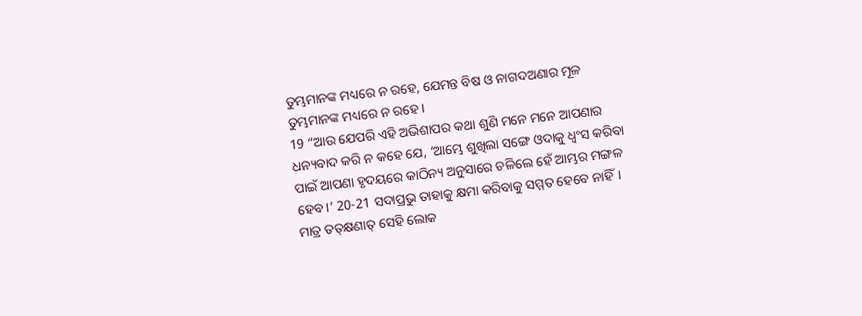ତୁମ୍ଭମାନଙ୍କ ମଧ୍ୟରେ ନ ରହେ, ଯେମନ୍ତ ବିଷ ଓ ନାଗଦଅଣାର ମୂଳ ତୁମ୍ଭମାନଙ୍କ ମଧ୍ୟରେ ନ ରହେ।
19 “ଆଉ ଯେପରି ଏହି ଅଭିଶାପର କଥା ଶୁଣି ମନେ ମନେ ଆପଣାର ଧନ୍ୟବାଦ କରି ନ କହେ ଯେ, ‘ଆମ୍ଭେ ଶୁଖିଲା ସଙ୍ଗେ ଓଦାକୁ ଧ୍ୱଂସ କରିବା ପାଇଁ ଆପଣା ହୃଦୟରେ କାଠିନ୍ୟ ଅନୁସାରେ ଚଳିଲେ ହେଁ ଆମ୍ଭର ମଙ୍ଗଳ ହେବ।’ 20-21 ସଦାପ୍ରଭୁ ତାହାକୁ କ୍ଷମା କରିବାକୁ ସମ୍ମତ ହେବେ ନାହିଁ। ମାତ୍ର ତ‌‌‌‌ତ୍‌‌‌‌କ୍ଷଣାତ୍ ସେହି ଲୋକ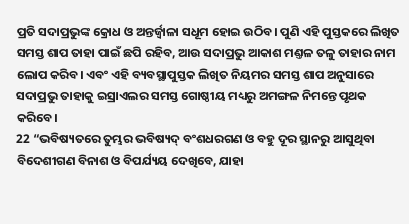ପ୍ରତି ସଦାପ୍ରଭୁଙ୍କ କ୍ରୋଧ ଓ ଅନ୍ତର୍ଜ୍ୱାଳା ସଧୂମ ହୋଇ ଉଠିବ। ପୁଣି ଏହି ପୁସ୍ତକରେ ଲିଖିତ ସମସ୍ତ ଶାପ ତାହା ପାଇଁ ଛପି ରହିବ, ଆଉ ସଦାପ୍ରଭୁ ଆକାଶ ମଣ୍ତଳ ତଳୁ ତାହାର ନାମ ଲୋପ କରିବ। ଏବଂ ଏହି ବ୍ୟବସ୍ଥାପୁସ୍ତକ ଲିଖିତ ନିୟମର ସମସ୍ତ ଶାପ ଅନୁସାରେ ସଦାପ୍ରଭୁ ତାହାକୁ ଇସ୍ରାଏଲର ସମସ୍ତ ଗୋଷ୍ଠୀୟ ମଧ୍ୟରୁ ଅମଙ୍ଗଳ ନିମନ୍ତେ ପୃଥକ କରିବେ।
22 “ଭବିଷ୍ୟତରେ ତୁମ୍ଭର ଭବିଷ୍ୟଦ୍ ବଂଶଧରଗଣ ଓ ବହୁ ଦୂର ସ୍ଥାନରୁ ଆସୁଥିବା ବିଦେଶୀଗଣ ବିନାଶ ଓ ବିପର୍ଯ୍ୟୟ ଦେଖିବେ, ଯାହା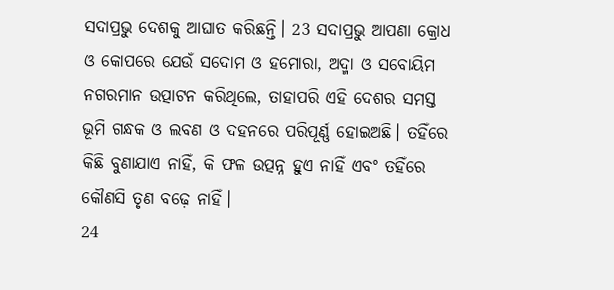ସଦାପ୍ରଭୁ ଦେଶକୁ ଆଘାତ କରିଛନ୍ତି। 23 ସଦାପ୍ରଭୁ ଆପଣା କ୍ରୋଧ ଓ କୋପରେ ଯେଉଁ ସଦୋମ ଓ ହମୋରା, ଅଦ୍ମା ଓ ସବୋୟିମ ନଗରମାନ ଉତ୍ପାଟନ କରିଥିଲେ, ତାହାପରି ଏହି ଦେଶର ସମସ୍ତ ଭୂମି ଗନ୍ଧକ ଓ ଲବଣ ଓ ଦହନରେ ପରିପୂର୍ଣ୍ଣ ହୋଇଅଛି। ତହିଁରେ କିଛି ବୁଣାଯାଏ ନାହିଁ, କି ଫଳ ଉତ୍ପନ୍ନ ହୁଏ ନାହିଁ ଏବଂ ତହିଁରେ କୌଣସି ତୃଣ ବଢ଼େ ନାହିଁ।
24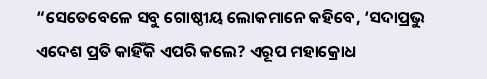“ସେତେବେଳେ ସବୁ ଗୋଷ୍ଠୀୟ ଲୋକମାନେ କହିବେ, ‘ସଦାପ୍ରଭୁ ଏଦେଶ ପ୍ରତି କାହିଁକି ଏପରି କଲେ? ଏରୂପ ମହାକ୍ରୋଧ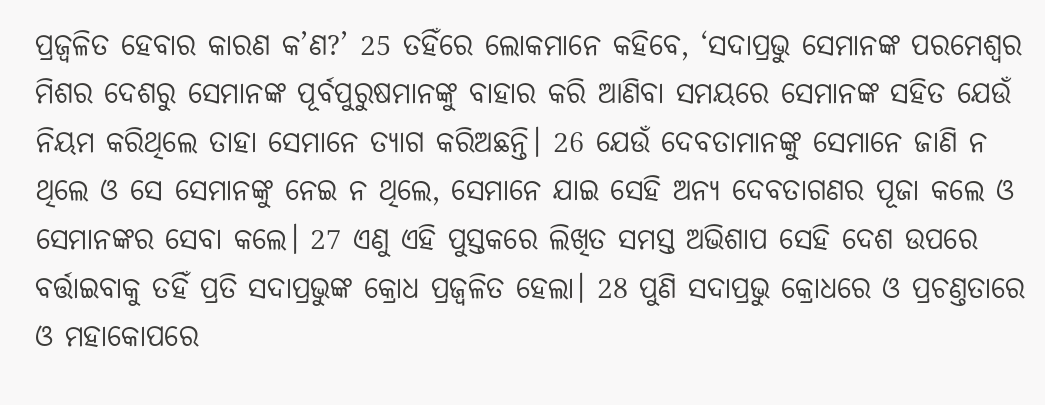ପ୍ରଜ୍ୱଳିତ ହେବାର କାରଣ କ’ଣ?’ 25 ତହିଁରେ ଲୋକମାନେ କହିବେ, ‘ସଦାପ୍ରଭୁ ସେମାନଙ୍କ ପରମେଶ୍ୱର ମିଶର ଦେଶରୁ ସେମାନଙ୍କ ପୂର୍ବପୁରୁଷମାନଙ୍କୁ ବାହାର କରି ଆଣିବା ସମୟରେ ସେମାନଙ୍କ ସହିତ ଯେଉଁ ନିୟମ କରିଥିଲେ ତାହା ସେମାନେ ତ୍ୟାଗ କରିଅଛନ୍ତି। 26 ଯେଉଁ ଦେବତାମାନଙ୍କୁ ସେମାନେ ଜାଣି ନ ଥିଲେ ଓ ସେ ସେମାନଙ୍କୁ ନେଇ ନ ଥିଲେ, ସେମାନେ ଯାଇ ସେହି ଅନ୍ୟ ଦେବତାଗଣର ପୂଜା କଲେ ଓ ସେମାନଙ୍କର ସେବା କଲେ। 27 ଏଣୁ ଏହି ପୁସ୍ତକରେ ଲିଖିତ ସମସ୍ତ ଅଭିଶାପ ସେହି ଦେଶ ଉପରେ ବର୍ତ୍ତାଇବାକୁ ତହିଁ ପ୍ରତି ସଦାପ୍ରଭୁଙ୍କ କ୍ରୋଧ ପ୍ରଜ୍ୱଳିତ ହେଲା। 28 ପୁଣି ସଦାପ୍ରଭୁ କ୍ରୋଧରେ ଓ ପ୍ରଚଣ୍ତତାରେ ଓ ମହାକୋପରେ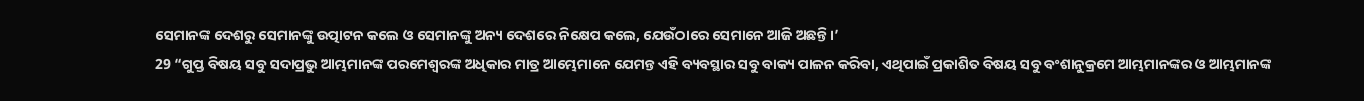ସେମାନଙ୍କ ଦେଶରୁ ସେମାନଙ୍କୁ ଉତ୍ପାଟନ କଲେ ଓ ସେମାନଙ୍କୁ ଅନ୍ୟ ଦେଶରେ ନିକ୍ଷେପ କଲେ, ଯେଉଁଠାରେ ସେମାନେ ଆଜି ଅଛନ୍ତି।’
29 “ଗୁପ୍ତ ବିଷୟ ସବୁ ସଦାପ୍ରଭୁ ଆମ୍ଭମାନଙ୍କ ପରମେଶ୍ୱରଙ୍କ ଅଧିକାର ମାତ୍ର ଆମ୍ଭେମାନେ ଯେମନ୍ତ ଏହି ବ୍ୟବସ୍ଥାର ସବୁ ବାକ୍ୟ ପାଳନ କରିବା, ଏଥିପାଇଁ ପ୍ରକାଶିତ ବିଷୟ ସବୁ ବଂଶାନୁକ୍ରମେ ଆମ୍ଭମାନଙ୍କର ଓ ଆମ୍ଭମାନଙ୍କ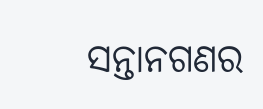ସନ୍ତାନଗଣର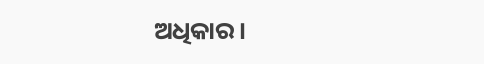ଅଧିକାର।